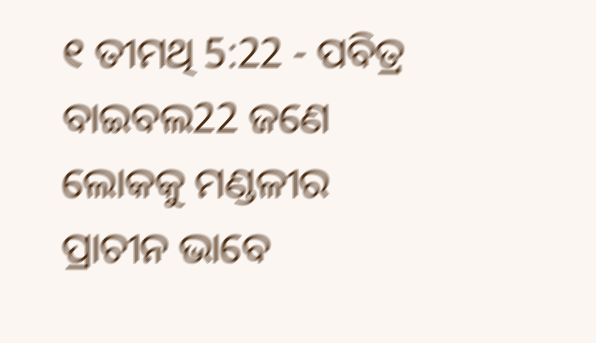୧ ତୀମଥି 5:22 - ପବିତ୍ର ବାଇବଲ22 ଜଣେ ଲୋକକୁ ମଣ୍ଡଳୀର ପ୍ରାଚୀନ ଭାବେ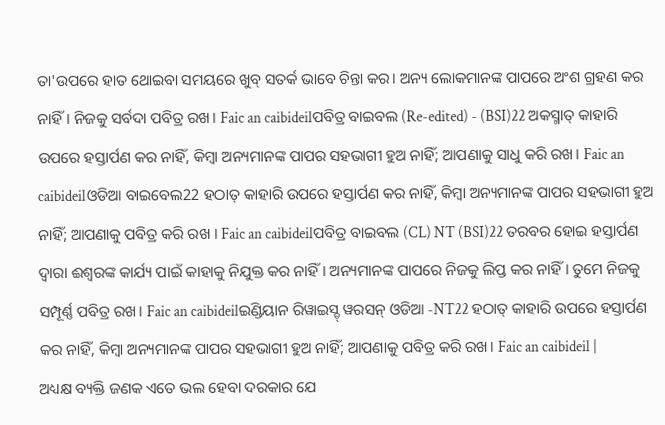ତା'ଉପରେ ହାତ ଥୋଇବା ସମୟରେ ଖୁବ୍ ସତର୍କ ଭାବେ ଚିନ୍ତା କର। ଅନ୍ୟ ଲୋକମାନଙ୍କ ପାପରେ ଅଂଶ ଗ୍ରହଣ କର ନାହିଁ। ନିଜକୁ ସର୍ବଦା ପବିତ୍ର ରଖ। Faic an caibideilପବିତ୍ର ବାଇବଲ (Re-edited) - (BSI)22 ଅକସ୍ମାତ୍ କାହାରି ଉପରେ ହସ୍ତାର୍ପଣ କର ନାହିଁ, କିମ୍ଵା ଅନ୍ୟମାନଙ୍କ ପାପର ସହଭାଗୀ ହୁଅ ନାହିଁ; ଆପଣାକୁ ସାଧୁ କରି ରଖ। Faic an caibideilଓଡିଆ ବାଇବେଲ22 ହଠାତ୍ କାହାରି ଉପରେ ହସ୍ତାର୍ପଣ କର ନାହିଁ, କିମ୍ବା ଅନ୍ୟମାନଙ୍କ ପାପର ସହଭାଗୀ ହୁଅ ନାହିଁ; ଆପଣାକୁ ପବିତ୍ର କରି ରଖ । Faic an caibideilପବିତ୍ର ବାଇବଲ (CL) NT (BSI)22 ତରବର ହୋଇ ହସ୍ତାର୍ପଣ ଦ୍ୱାରା ଈଶ୍ୱରଙ୍କ କାର୍ଯ୍ୟ ପାଇଁ କାହାକୁ ନିଯୁକ୍ତ କର ନାହିଁ। ଅନ୍ୟମାନଙ୍କ ପାପରେ ନିଜକୁ ଲିପ୍ତ କର ନାହିଁ। ତୁମେ ନିଜକୁ ସମ୍ପୂର୍ଣ୍ଣ ପବିତ୍ର ରଖ। Faic an caibideilଇଣ୍ଡିୟାନ ରିୱାଇସ୍ଡ୍ ୱରସନ୍ ଓଡିଆ -NT22 ହଠାତ୍ କାହାରି ଉପରେ ହସ୍ତାର୍ପଣ କର ନାହିଁ, କିମ୍ବା ଅନ୍ୟମାନଙ୍କ ପାପର ସହଭାଗୀ ହୁଅ ନାହିଁ; ଆପଣାକୁ ପବିତ୍ର କରି ରଖ। Faic an caibideil |
ଅଧ୍ୟକ୍ଷ ବ୍ୟକ୍ତି ଜଣକ ଏତେ ଭଲ ହେବା ଦରକାର ଯେ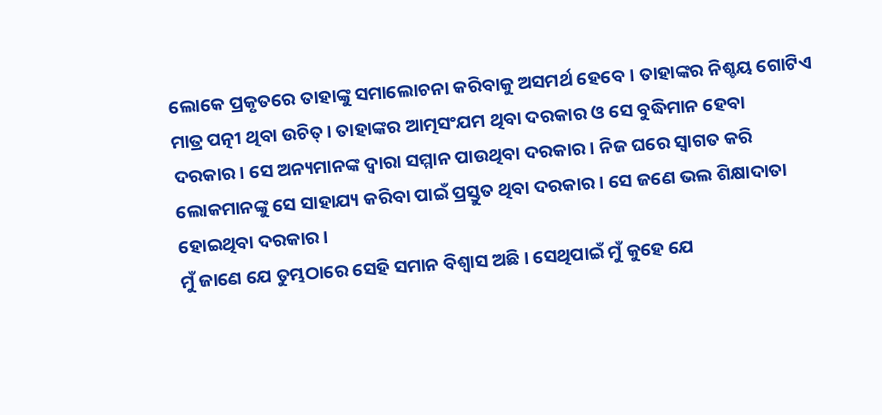ଲୋକେ ପ୍ରକୃତରେ ତାହାଙ୍କୁ ସମାଲୋଚନା କରିବାକୁ ଅସମର୍ଥ ହେବେ। ତାହାଙ୍କର ନିଶ୍ଚୟ ଗୋଟିଏ ମାତ୍ର ପତ୍ନୀ ଥିବା ଉଚିତ୍। ତାହାଙ୍କର ଆତ୍ମସଂଯମ ଥିବା ଦରକାର ଓ ସେ ବୁଦ୍ଧିମାନ ହେବା ଦରକାର। ସେ ଅନ୍ୟମାନଙ୍କ ଦ୍ୱାରା ସମ୍ମାନ ପାଉଥିବା ଦରକାର। ନିଜ ଘରେ ସ୍ୱାଗତ କରି ଲୋକମାନଙ୍କୁ ସେ ସାହାଯ୍ୟ କରିବା ପାଇଁ ପ୍ରସ୍ତୁତ ଥିବା ଦରକାର। ସେ ଜଣେ ଭଲ ଶିକ୍ଷାଦାତା ହୋଇଥିବା ଦରକାର।
ମୁଁ ଜାଣେ ଯେ ତୁମ୍ଭଠାରେ ସେହି ସମାନ ବିଶ୍ୱାସ ଅଛି। ସେଥିପାଇଁ ମୁଁ କୁହେ ଯେ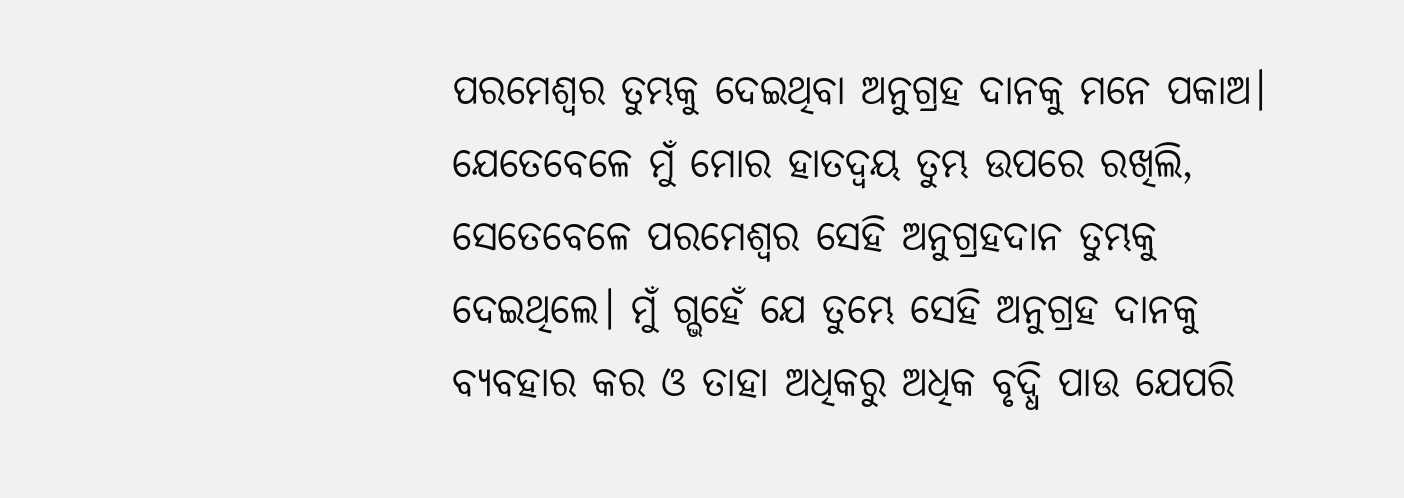ପରମେଶ୍ୱର ତୁମ୍ଭକୁ ଦେଇଥିବା ଅନୁଗ୍ରହ ଦାନକୁ ମନେ ପକାଅ। ଯେତେବେଳେ ମୁଁ ମୋର ହାତଦ୍ୱୟ ତୁମ୍ଭ ଉପରେ ରଖିଲି, ସେତେବେଳେ ପରମେଶ୍ୱର ସେହି ଅନୁଗ୍ରହଦାନ ତୁମ୍ଭକୁ ଦେଇଥିଲେ। ମୁଁ ଗ୍ଭହେଁ ଯେ ତୁମ୍ଭେ ସେହି ଅନୁଗ୍ରହ ଦାନକୁ ବ୍ୟବହାର କର ଓ ତାହା ଅଧିକରୁ ଅଧିକ ବୃଦ୍ଧି ପାଉ ଯେପରି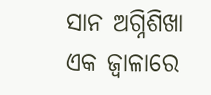ସାନ ଅଗ୍ନିଶିଖା ଏକ ଜ୍ୱାଳାରେ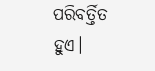ପରିବର୍ତ୍ତିତ ହୁଏ।